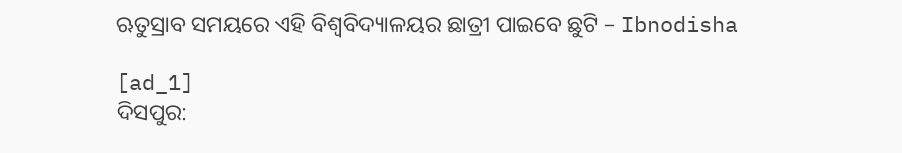ଋତୁସ୍ରାବ ସମୟରେ ଏହି ବିଶ୍ୱବିଦ୍ୟାଳୟର ଛାତ୍ରୀ ପାଇବେ ଛୁଟି – Ibnodisha

[ad_1]
ଦିସପୁର: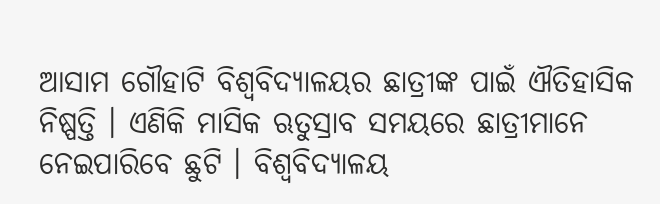ଆସାମ ଗୌହାଟି ବିଶ୍ୱବିଦ୍ୟାଳୟର ଛାତ୍ରୀଙ୍କ ପାଇଁ ଐତିହାସିକ ନିଷ୍ପତ୍ତି । ଏଣିକି ମାସିକ ଋତୁସ୍ରାବ ସମୟରେ ଛାତ୍ରୀମାନେ ନେଇପାରିବେ ଛୁଟି । ବିଶ୍ୱବିଦ୍ୟାଳୟ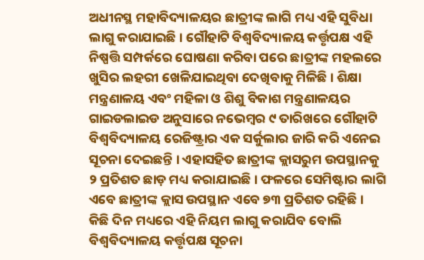ଅଧୀନସ୍ଥ ମହାବିଦ୍ୟାଳୟର ଛାତ୍ରୀଙ୍କ ଲାଗି ମଧ୍ୟ ଏହି ସୁବିଧା ଲାଗୁ କରାଯାଇଛି । ଗୌହାଟି ବିଶ୍ୱବିଦ୍ୟାଳୟ କର୍ତ୍ତୃପକ୍ଷ ଏହି ନିଷ୍ପତ୍ତି ସମ୍ପର୍କରେ ଘୋଷଣା କରିବା ପରେ ଛାତ୍ରୀଙ୍କ ମହଲରେ ଖୁସିର ଲହରୀ ଖେଳିଯାଇଥିବା ଦେଖିବାକୁ ମିଳିଛି । ଶିକ୍ଷା ମନ୍ତ୍ରଣାଳୟ ଏବଂ ମହିଳା ଓ ଶିଶୁ ବିକାଶ ମନ୍ତ୍ରଣାଳୟର ଗାଇଡଲାଇଡ ଅନୁସାରେ ନଭେମ୍ବର ୯ ତାରିଖରେ ଗୌହାଟି ବିଶ୍ୱବିଦ୍ୟାଳୟ ରେଜିଷ୍ଟ୍ରାର ଏକ ସର୍କୁଲାର ଜାରି କରି ଏନେଇ ସୂଚନା ଦେଇଛନ୍ତି । ଏହାସହିତ ଛାତ୍ରୀଙ୍କ କ୍ଲାସରୁମ ଉପସ୍ଥାନକୁ ୨ ପ୍ରତିଶତ ଛାଡ଼ ମଧ୍ୟ କରାଯାଇଛି । ଫଳରେ ସେମିଷ୍ଟାର ଲାଗି ଏବେ ଛାତ୍ରୀଙ୍କ କ୍ଲାସ ଉପସ୍ଥାନ ଏବେ ୭୩ ପ୍ରତିଶତ ରହିଛି । କିଛି ଦିନ ମଧ୍ୟରେ ଏହି ନିୟମ ଲାଗୁ କରାଯିବ ବୋଲି ବିଶ୍ୱବିଦ୍ୟାଳୟ କର୍ତ୍ତୃପକ୍ଷ ସୂଚନା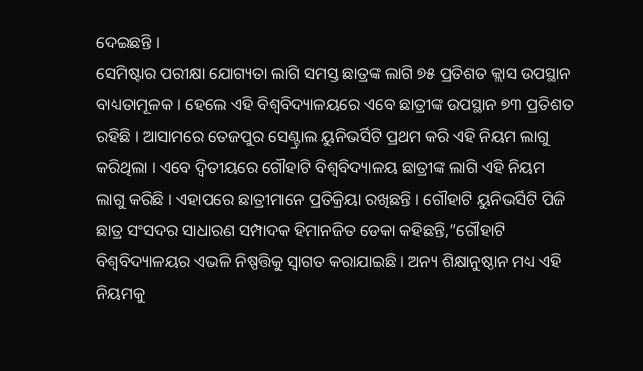ଦେଇଛନ୍ତି ।
ସେମିଷ୍ଟାର ପରୀକ୍ଷା ଯୋଗ୍ୟତା ଲାଗି ସମସ୍ତ ଛାତ୍ରଙ୍କ ଲାଗି ୭୫ ପ୍ରତିଶତ କ୍ଲାସ ଉପସ୍ଥାନ ବାଧ୍ୟତାମୂଳକ । ହେଲେ ଏହି ବିଶ୍ୱବିଦ୍ୟାଳୟରେ ଏବେ ଛାତ୍ରୀଙ୍କ ଉପସ୍ଥାନ ୭୩ ପ୍ରତିଶତ ରହିଛି । ଆସାମରେ ତେଜପୁର ସେଣ୍ଟ୍ରାଲ ୟୁନିଭର୍ସିଟି ପ୍ରଥମ କରି ଏହି ନିୟମ ଲାଗୁ କରିଥିଲା । ଏବେ ଦ୍ୱିତୀୟରେ ଗୌହାଟି ବିଶ୍ୱବିଦ୍ୟାଳୟ ଛାତ୍ରୀଙ୍କ ଲାଗି ଏହି ନିୟମ ଲାଗୁ କରିଛି । ଏହାପରେ ଛାତ୍ରୀମାନେ ପ୍ରତିକ୍ରିୟା ରଖିଛନ୍ତି । ଗୌହାଟି ୟୁନିଭର୍ସିଟି ପିଜି ଛାତ୍ର ସଂସଦର ସାଧାରଣ ସମ୍ପାଦକ ହିମାନଜିତ ଡେକା କହିଛନ୍ତି,”ଗୌହାଟି ବିଶ୍ୱବିଦ୍ୟାଳୟର ଏଭଳି ନିଷ୍ପତ୍ତିକୁ ସ୍ୱାଗତ କରାଯାଇଛି । ଅନ୍ୟ ଶିକ୍ଷାନୁଷ୍ଠାନ ମଧ୍ୟ ଏହି ନିୟମକୁ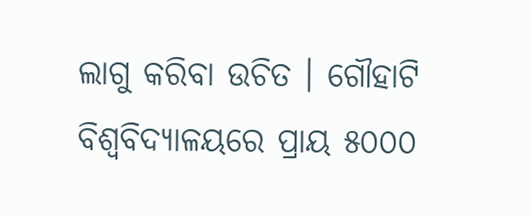ଲାଗୁ କରିବା ଉଚିତ । ଗୌହାଟି ବିଶ୍ୱବିଦ୍ୟାଳୟରେ ପ୍ରାୟ ୫୦୦୦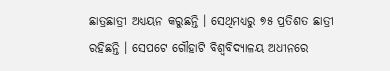ଛାତ୍ରଛାତ୍ରୀ ଅଧ୍ୟୟନ କରୁଛନ୍ତି । ସେଥିମଧ୍ୟରୁ ୭୫ ପ୍ରତିଶତ ଛାତ୍ରୀ ରହିଛନ୍ତି । ସେପଟେ ଗୌହାଟି ବିଶ୍ୱବିଦ୍ୟାଳୟ ଅଧୀନରେ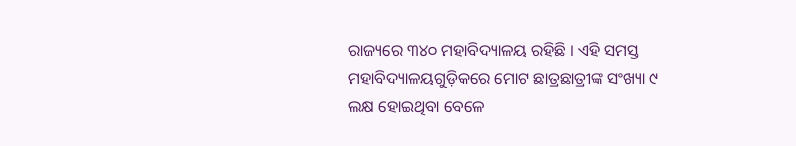ରାଜ୍ୟରେ ୩୪୦ ମହାବିଦ୍ୟାଳୟ ରହିଛି । ଏହି ସମସ୍ତ ମହାବିଦ୍ୟାଳୟଗୁଡ଼ିକରେ ମୋଟ ଛାତ୍ରଛାତ୍ରୀଙ୍କ ସଂଖ୍ୟା ୯ ଲକ୍ଷ ହୋଇଥିବା ବେଳେ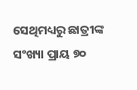ସେଥିମଧ୍ୟରୁ ଛାତ୍ରୀଙ୍କ ସଂଖ୍ୟା ପ୍ରାୟ ୭୦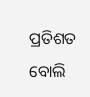ପ୍ରତିଶତ ବୋଲି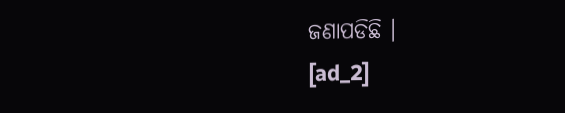ଜଣାପଡିଛି ।
[ad_2]